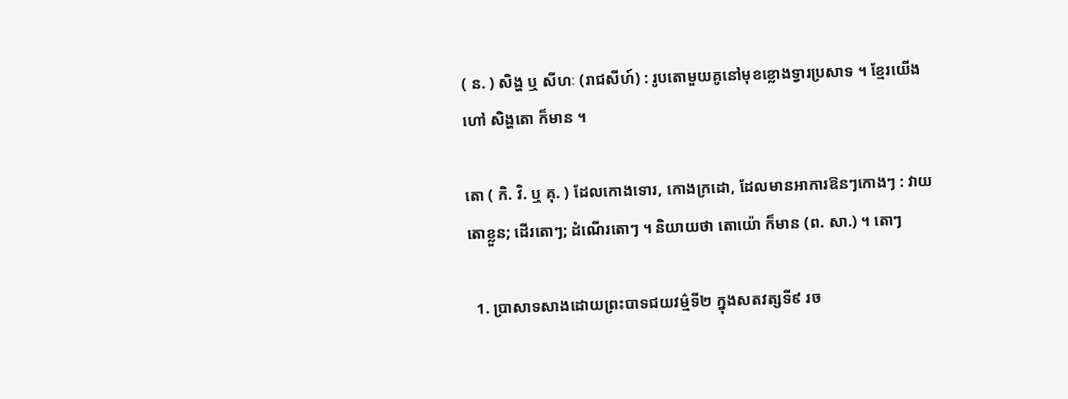( ន. ) សិង្ហ ឬ សីហៈ (រាជសីហ៍) : រូបតោមួយគូនៅមុខខ្លោងទ្វារប្រសាទ ។ ខ្មែរយើងហៅ សិង្ហតោ ក៏មាន ។

តោ ( កិ. វិ. ឬ គុ. ) ដែលកោងទោរ, កោងក្រដោ, ដែលមានអាការឱនៗកោងៗ : វាយតោខ្លួន; ដើរតោៗ; ដំណើរតោៗ ។ និយាយថា តោយ៉ោ ក៏មាន (ព. សា.) ។ តោៗ

  1. ប្រាសាទសាងដោយព្រះបាទជយវម៌្មទី២ ក្នុងសតវត្សទី៩ រច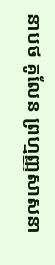នាបថ គូលែន ព្រហ្មញ្ញសាសនា